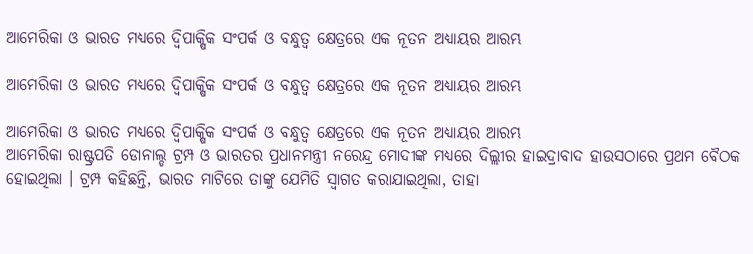ଆମେରିକା ଓ ଭାରତ ମଧ୍ୟରେ ଦ୍ୱିପାକ୍ଷିକ ସଂପର୍କ ଓ ବନ୍ଧୁତ୍ୱ କ୍ଷେତ୍ରରେ ଏକ ନୂତନ ଅଧ୍ୟାୟର ଆରମ୍ଭ

ଆମେରିକା ଓ ଭାରତ ମଧ୍ୟରେ ଦ୍ୱିପାକ୍ଷିକ ସଂପର୍କ ଓ ବନ୍ଧୁତ୍ୱ କ୍ଷେତ୍ରରେ ଏକ ନୂତନ ଅଧ୍ୟାୟର ଆରମ୍ଭ

ଆମେରିକା ଓ ଭାରତ ମଧ୍ୟରେ ଦ୍ୱିପାକ୍ଷିକ ସଂପର୍କ ଓ ବନ୍ଧୁତ୍ୱ କ୍ଷେତ୍ରରେ ଏକ ନୂତନ ଅଧ୍ୟାୟର ଆରମ୍ଭ
ଆମେରିକା ରାଷ୍ଟ୍ରପତି ଡୋନାଲ୍ଡ ଟ୍ରମ୍ପ ଓ ଭାରତର ପ୍ରଧାନମନ୍ତ୍ରୀ ନରେନ୍ଦ୍ର ମୋଦୀଙ୍କ ମଧ୍ୟରେ ଦିଲ୍ଲୀର ହାଇଦ୍ରାବାଦ ହାଉସଠାରେ ପ୍ରଥମ ବୈଠକ ହୋଇଥିଲା । ଟ୍ରମ୍ପ କହିଛନ୍ତି, ଭାରତ ମାଟିରେ ତାଙ୍କୁ ଯେମିତି ସ୍ୱାଗତ କରାଯାଇଥିଲା, ତାହା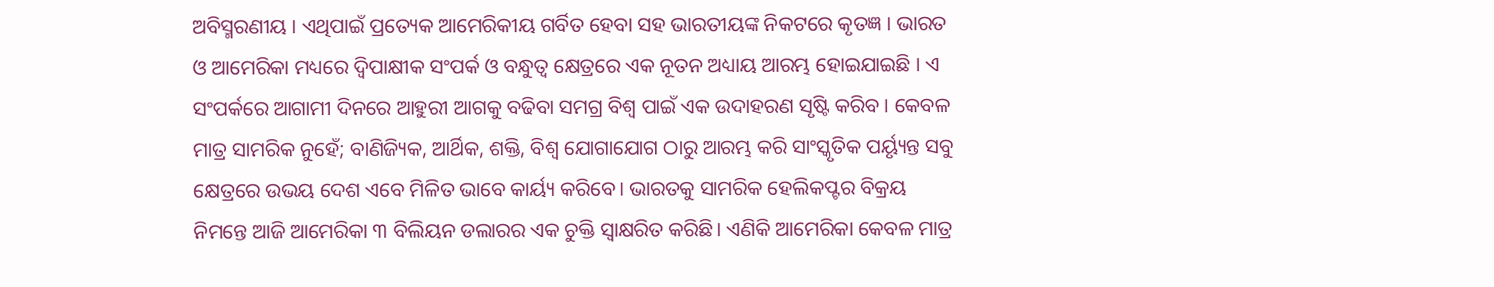ଅବିସ୍ମରଣୀୟ । ଏଥିପାଇଁ ପ୍ରତ୍ୟେକ ଆମେରିକୀୟ ଗର୍ବିତ ହେବା ସହ ଭାରତୀୟଙ୍କ ନିକଟରେ କୃତଜ୍ଞ । ଭାରତ ଓ ଆମେରିକା ମଧ୍ୟରେ ଦ୍ୱିପାକ୍ଷୀକ ସଂପର୍କ ଓ ବନ୍ଧୁତ୍ୱ କ୍ଷେତ୍ରରେ ଏକ ନୂତନ ଅଧ୍ୟାୟ ଆରମ୍ଭ ହୋଇଯାଇଛି । ଏ ସଂପର୍କରେ ଆଗାମୀ ଦିନରେ ଆହୁରୀ ଆଗକୁ ବଢିବା ସମଗ୍ର ବିଶ୍ୱ ପାଇଁ ଏକ ଉଦାହରଣ ସୃଷ୍ଟି କରିବ । କେବଳ ମାତ୍ର ସାମରିକ ନୁହେଁ; ବାଣିଜ୍ୟିକ, ଆର୍ଥିକ, ଶକ୍ତି, ବିଶ୍ୱ ଯୋଗାଯୋଗ ଠାରୁ ଆରମ୍ଭ କରି ସାଂସ୍କୃତିକ ପର୍ୟ୍ୟୃନ୍ତ ସବୁ କ୍ଷେତ୍ରରେ ଉଭୟ ଦେଶ ଏବେ ମିଳିତ ଭାବେ କାର୍ୟ୍ୟ କରିବେ। ଭାରତକୁ ସାମରିକ ହେଲିକପ୍ଟର ବିକ୍ରୟ ନିମନ୍ତେ ଆଜି ଆମେରିକା ୩ ବିଲିୟନ ଡଲାରର ଏକ ଚୁକ୍ତି ସ୍ୱାକ୍ଷରିତ କରିଛି। ଏଣିକି ଆମେରିକା କେବଳ ମାତ୍ର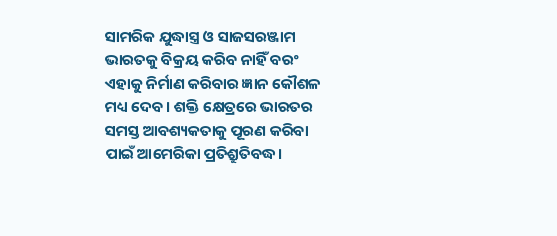ସାମରିକ ଯୁଦ୍ଧାସ୍ତ୍ର ଓ ସାଜସରଞ୍ଜାମ ଭାରତକୁ ବିକ୍ରୟ କରିବ ନାହିଁ ବରଂ ଏହାକୁ ନିର୍ମାଣ କରିବାର ଜ୍ଞାନ କୌଶଳ ମଧ୍ୟ ଦେବ। ଶକ୍ତି କ୍ଷେତ୍ରରେ ଭାରତର ସମସ୍ତ ଆବଶ୍ୟକତାକୁ ପୂରଣ କରିବା ପାଇଁ ଆମେରିକା ପ୍ରତିଶ୍ରୁତିବଦ୍ଧ।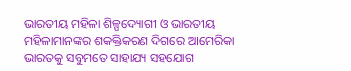ଭାରତୀୟ ମହିଳା ଶିଳ୍ପଦ୍ୟୋଗୀ ଓ ଭାରତୀୟ ମହିଳାମାନଙ୍କର ଶକକ୍ତିକରଣ ଦିଗରେ ଆମେରିକା ଭାରତକୁ ସବୁମତେ ସାହାଯ୍ୟ ସହଯୋଗ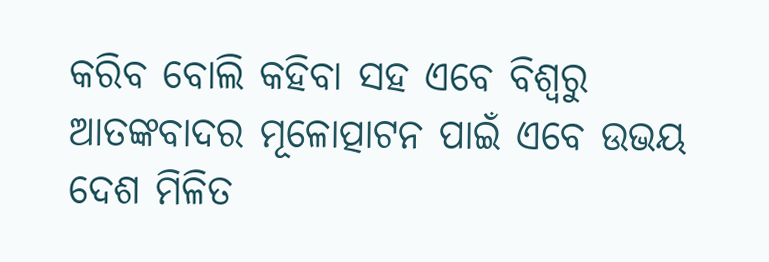କରିବ ବୋଲି କହିବା ସହ ଏବେ ବିଶ୍ୱରୁ ଆତଙ୍କବାଦର ମୂଳୋତ୍ପାଟନ ପାଇଁ ଏବେ ଉଭୟ ଦେଶ ମିଳିତ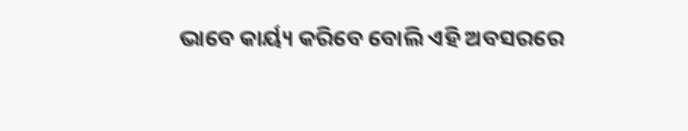ଭାବେ କାର୍ୟ୍ୟ କରିବେ ବୋଲି ଏହି ଅବସରରେ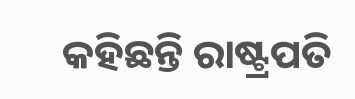କହିଛନ୍ତି ରାଷ୍ଟ୍ରପତି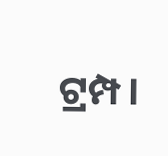ଟ୍ରମ୍ପ।